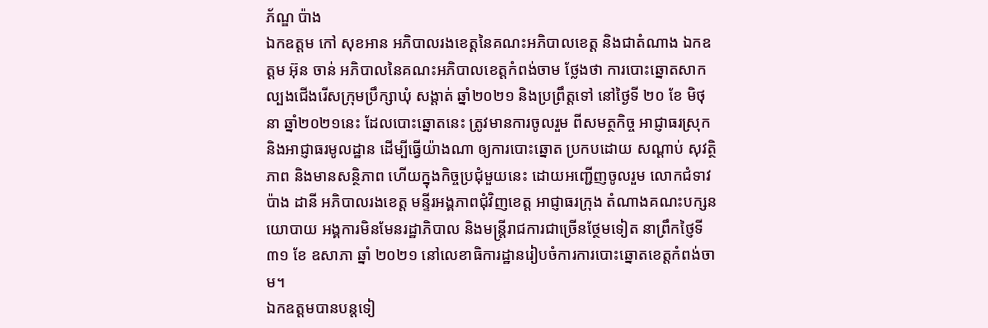ភ័ណ្ឌ ប៉ាង
ឯកឧត្តម កៅ សុខអាន អភិបាលរងខេត្តនៃគណះអភិបាលខេត្ត និងជាតំណាង ឯកឧត្តម អ៊ុន ចាន់ អភិបាលនៃគណះអភិបាលខេត្តកំពង់ចាម ថ្លែងថា ការបោះឆ្នោតសាកល្បងជើងរើសក្រុមប្រឹក្សាឃុំ សង្តាត់ ឆ្នាំ២០២១ និងប្រព្រឹត្តទៅ នៅថ្ងៃទី ២០ ខែ មិថុនា ឆ្នាំ២០២១នេះ ដែលបោះឆ្នោតនេះ ត្រូវមានការចូលរួម ពីសមត្ថកិច្ច អាជ្ញាធរស្រុក និងអាជ្ញាធរមូលដ្ឋាន ដើម្បីធ្វើយ៉ាងណា ឲ្យការបោះឆ្នោត ប្រកបដោយ សណ្តាប់ សុវតិ្ថភាព និងមានសន្ថិភាព ហើយក្នុងកិច្ចប្រជុំមួយនេះ ដោយអញ្ជើញចូលរួម លោកជំទាវ ប៉ាង ដានី អភិបាលរងខេត្ត មន្ទីរអង្គភាពជុំវិញខេត្ត អាជ្ញាធរក្រុង តំណាងគណះបក្សនយោបាយ អង្គការមិនមែនរដ្ឋាភិបាល និងមន្ត្រីរាជការជាច្រើនថ្ថែមទៀត នាព្រឹកថ្ញៃទី ៣១ ខែ ឧសាភា ឆ្នាំ ២០២១ នៅលេខាធិការដ្ឋានរៀបចំការការបោះឆ្នោតខេត្តកំពង់ចាម។
ឯកឧត្តមបានបន្តទៀ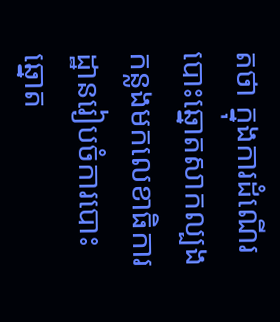តថា ក្នុងការដំណើរបោះឆ្នោតសាកល្បង កន្លងមកលេខាធិការដ្ឋានរៀបចំការបោះឆ្នោត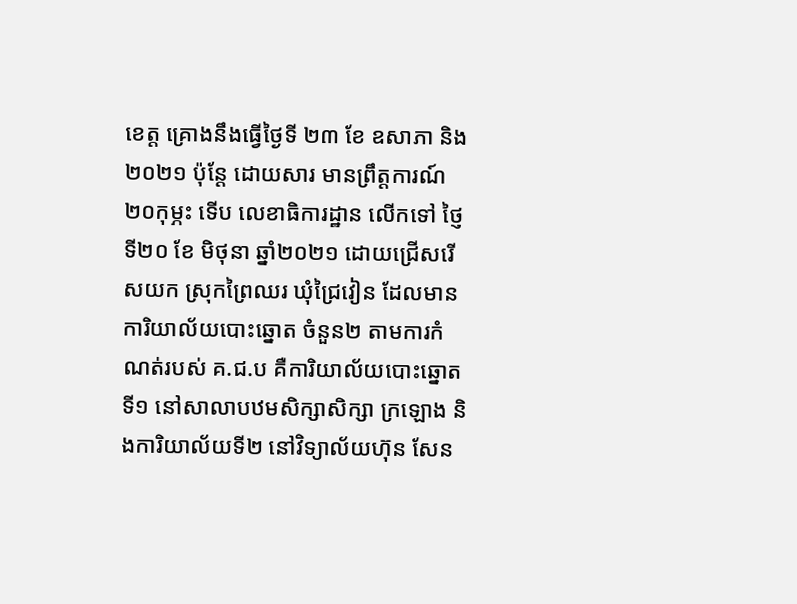ខេត្ត គ្រោងនឹងធ្វើថ្ងៃទី ២៣ ខែ ឧសាភា និង ២០២១ ប៉ុន្តែ ដោយសារ មានព្រឹត្តការណ៍ ២០កុម្ភះ ទើប លេខាធិការដ្ឋាន លើកទៅ ថ្ញៃទី២០ ខែ មិថុនា ឆ្នាំ២០២១ ដោយជ្រើសរើសយក ស្រុកព្រៃឈរ ឃុំជ្រៃវៀន ដែលមានការិយាល័យបោះឆ្នោត ចំនួន២ តាមការកំណត់របស់ គ.ជ.ប គឺការិយាល័យបោះឆ្នោតទី១ នៅសាលាបឋមសិក្សាសិក្សា ក្រឡោង និងការិយាល័យទី២ នៅវិទ្យាល័យហ៊ុន សែន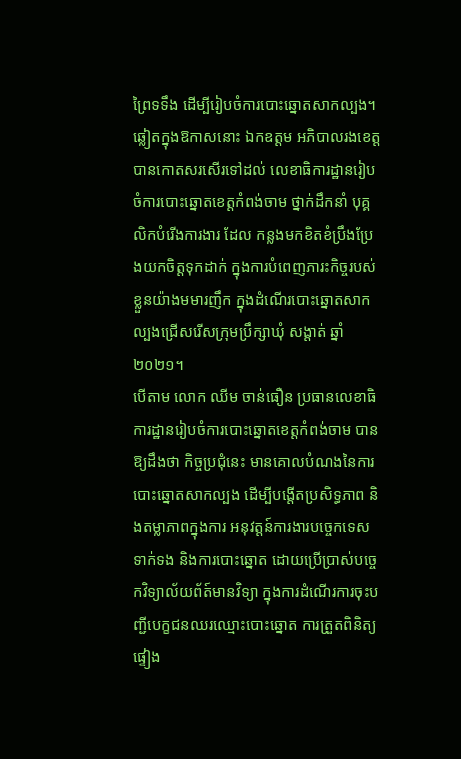ព្រៃទទឹង ដើម្បីរៀបចំការបោះឆ្នោតសាកល្បង។
ឆ្លៀតក្នុងឱកាសនោះ ឯកឧត្តម អភិបាលរងខេត្ត បានកោតសរសើរទៅដល់ លេខាធិការដ្ឋានរៀបចំការបោះឆ្នោតខេត្តកំពង់ចាម ថ្នាក់ដឹកនាំ បុគ្គលិកបំរើងការងារ ដែល កន្លងមកខិតខំប្រឹងប្រែងយកចិត្តទុកដាក់ ក្នុងការបំពេញភារះកិច្ចរបស់ខ្លួនយ៉ាងមមារញឹក ក្នុងដំណើរបោះឆ្នោតសាកល្បងជ្រើសរើសក្រុមប្រឹក្សាឃុំ សង្តាត់ ឆ្នាំ២០២១។
បើតាម លោក ឈីម ចាន់ធឿន ប្រធានលេខាធិការដ្ឋានរៀបចំការបោះឆ្នោតខេត្តកំពង់ចាម បានឱ្យដឹងថា កិច្ចប្រជុំនេះ មានគោលបំណងនៃការបោះឆ្នោតសាកល្បង ដើម្បីបង្តើតប្រសិទ្ធភាព និងតម្លាភាពក្នុងការ អនុវត្តន៍ការងារបច្ចេកទេសទាក់ទង និងការបោះឆ្នោត ដោយប្រើប្រាស់បច្ចេកវិទ្យាល័យព័ត៍មានវិទ្យា ក្នុងការដំណើរការចុះបញ្ជីបេក្ខជនឈរឈ្មោះបោះឆ្នោត ការត្រួតពិនិត្យ ផ្ទៀង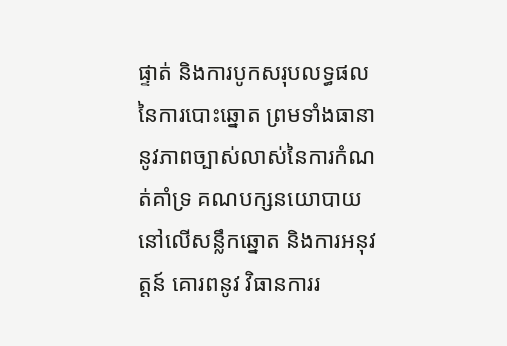ផ្ទាត់ និងការបូកសរុបលទ្ធផលនៃការបោះឆ្នោត ព្រមទាំងធានានូវភាពច្បាស់លាស់នៃការកំណត់គាំទ្រ គណបក្សនយោបាយនៅលើសន្លឹកឆ្នោត និងការអនុវត្តន៍ គោរពនូវ វិធានការរ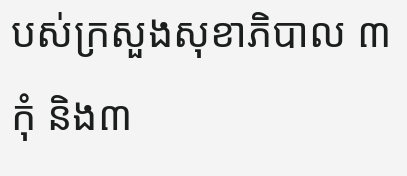បស់ក្រសួងសុខាភិបាល ៣កុំ និង៣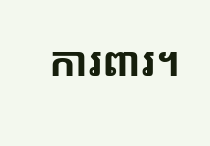ការពារ។